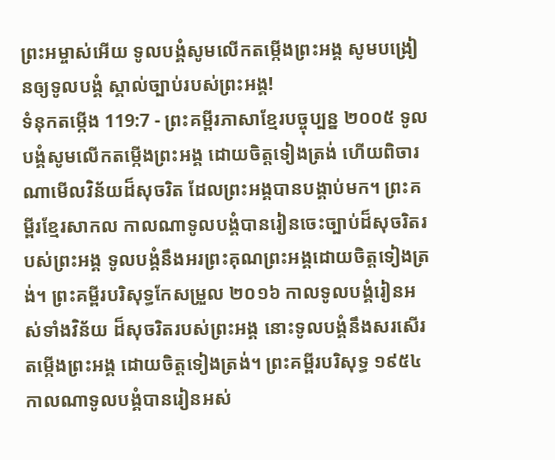ព្រះអម្ចាស់អើយ ទូលបង្គំសូមលើកតម្កើងព្រះអង្គ សូមបង្រៀនឲ្យទូលបង្គំ ស្គាល់ច្បាប់របស់ព្រះអង្គ!
ទំនុកតម្កើង 119:7 - ព្រះគម្ពីរភាសាខ្មែរបច្ចុប្បន្ន ២០០៥ ទូលបង្គំសូមលើកតម្កើងព្រះអង្គ ដោយចិត្តទៀងត្រង់ ហើយពិចារណាមើលវិន័យដ៏សុចរិត ដែលព្រះអង្គបានបង្គាប់មក។ ព្រះគម្ពីរខ្មែរសាកល កាលណាទូលបង្គំបានរៀនចេះច្បាប់ដ៏សុចរិតរបស់ព្រះអង្គ ទូលបង្គំនឹងអរព្រះគុណព្រះអង្គដោយចិត្តទៀងត្រង់។ ព្រះគម្ពីរបរិសុទ្ធកែសម្រួល ២០១៦ កាលទូលបង្គំរៀនអស់ទាំងវិន័យ ដ៏សុចរិតរបស់ព្រះអង្គ នោះទូលបង្គំនឹងសរសើរតម្កើងព្រះអង្គ ដោយចិត្តទៀងត្រង់។ ព្រះគម្ពីរបរិសុទ្ធ ១៩៥៤ កាលណាទូលបង្គំបានរៀនអស់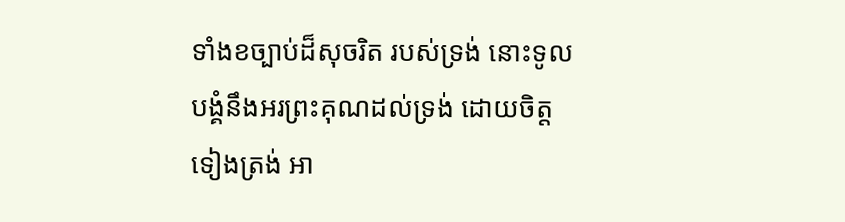ទាំងខច្បាប់ដ៏សុចរិត របស់ទ្រង់ នោះទូលបង្គំនឹងអរព្រះគុណដល់ទ្រង់ ដោយចិត្តទៀងត្រង់ អា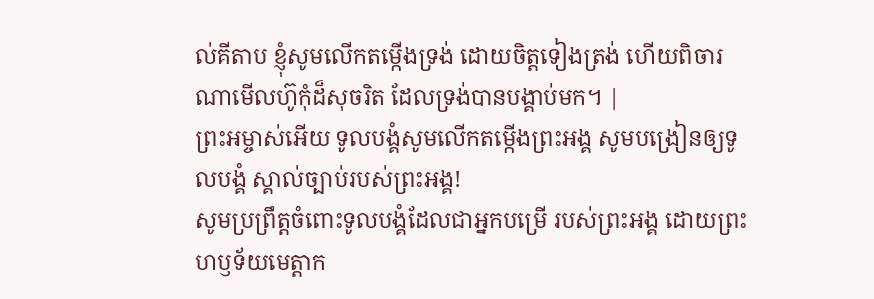ល់គីតាប ខ្ញុំសូមលើកតម្កើងទ្រង់ ដោយចិត្តទៀងត្រង់ ហើយពិចារណាមើលហ៊ូកុំដ៏សុចរិត ដែលទ្រង់បានបង្គាប់មក។ |
ព្រះអម្ចាស់អើយ ទូលបង្គំសូមលើកតម្កើងព្រះអង្គ សូមបង្រៀនឲ្យទូលបង្គំ ស្គាល់ច្បាប់របស់ព្រះអង្គ!
សូមប្រព្រឹត្តចំពោះទូលបង្គំដែលជាអ្នកបម្រើ របស់ព្រះអង្គ ដោយព្រះហឫទ័យមេត្តាក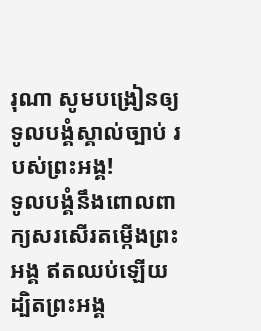រុណា សូមបង្រៀនឲ្យទូលបង្គំស្គាល់ច្បាប់ របស់ព្រះអង្គ!
ទូលបង្គំនឹងពោលពាក្យសរសើរតម្កើងព្រះអង្គ ឥតឈប់ឡើយ ដ្បិតព្រះអង្គ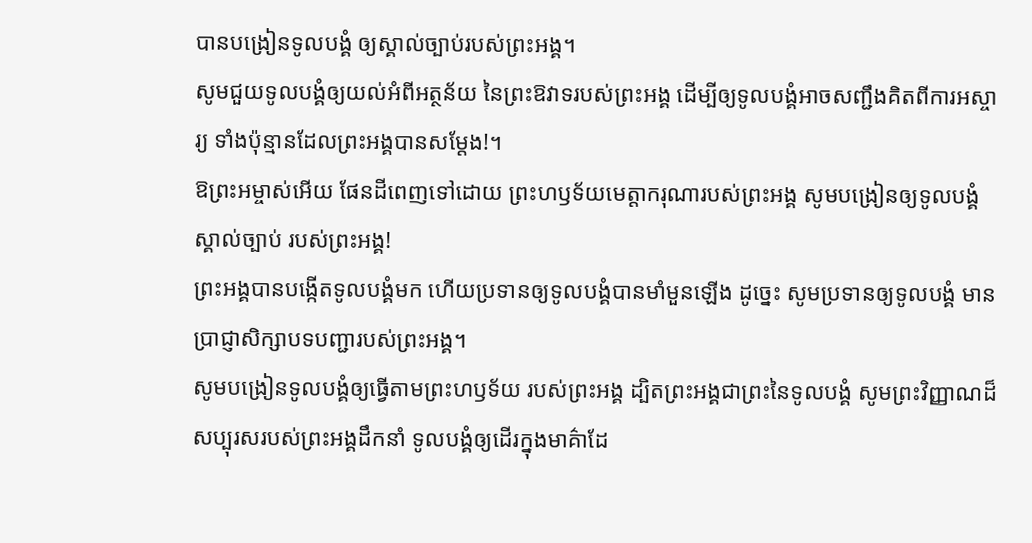បានបង្រៀនទូលបង្គំ ឲ្យស្គាល់ច្បាប់របស់ព្រះអង្គ។
សូមជួយទូលបង្គំឲ្យយល់អំពីអត្ថន័យ នៃព្រះឱវាទរបស់ព្រះអង្គ ដើម្បីឲ្យទូលបង្គំអាចសញ្ជឹងគិតពីការអស្ចារ្យ ទាំងប៉ុន្មានដែលព្រះអង្គបានសម្តែង!។
ឱព្រះអម្ចាស់អើយ ផែនដីពេញទៅដោយ ព្រះហឫទ័យមេត្តាករុណារបស់ព្រះអង្គ សូមបង្រៀនឲ្យទូលបង្គំស្គាល់ច្បាប់ របស់ព្រះអង្គ!
ព្រះអង្គបានបង្កើតទូលបង្គំមក ហើយប្រទានឲ្យទូលបង្គំបានមាំមួនឡើង ដូច្នេះ សូមប្រទានឲ្យទូលបង្គំ មានប្រាជ្ញាសិក្សាបទបញ្ជារបស់ព្រះអង្គ។
សូមបង្រៀនទូលបង្គំឲ្យធ្វើតាមព្រះហឫទ័យ របស់ព្រះអង្គ ដ្បិតព្រះអង្គជាព្រះនៃទូលបង្គំ សូមព្រះវិញ្ញាណដ៏សប្បុរសរបស់ព្រះអង្គដឹកនាំ ទូលបង្គំឲ្យដើរក្នុងមាគ៌ាដែ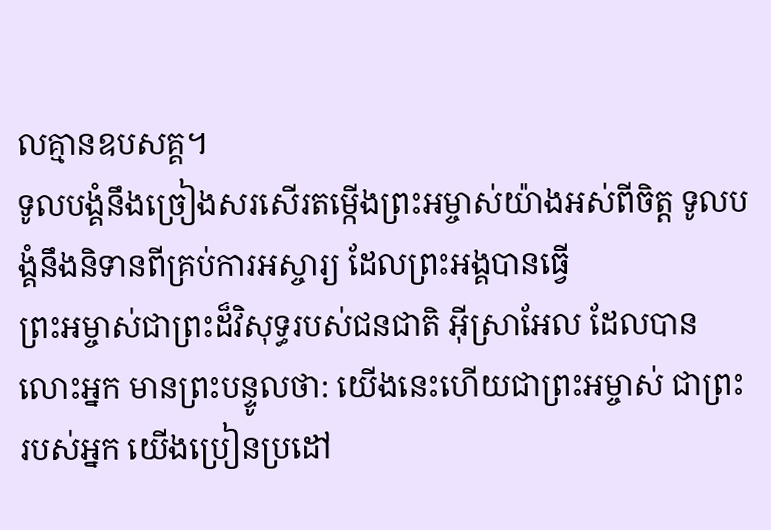លគ្មានឧបសគ្គ។
ទូលបង្គំនឹងច្រៀងសរសើរតម្កើងព្រះអម្ចាស់យ៉ាងអស់ពីចិត្ត ទូលបង្គំនឹងនិទានពីគ្រប់ការអស្ចារ្យ ដែលព្រះអង្គបានធ្វើ
ព្រះអម្ចាស់ជាព្រះដ៏វិសុទ្ធរបស់ជនជាតិ អ៊ីស្រាអែល ដែលបានលោះអ្នក មានព្រះបន្ទូលថា: យើងនេះហើយជាព្រះអម្ចាស់ ជាព្រះរបស់អ្នក យើងប្រៀនប្រដៅ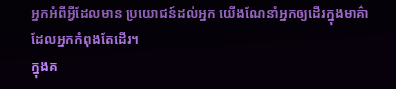អ្នកអំពីអ្វីដែលមាន ប្រយោជន៍ដល់អ្នក យើងណែនាំអ្នកឲ្យដើរក្នុងមាគ៌ា ដែលអ្នកកំពុងតែដើរ។
ក្នុងគ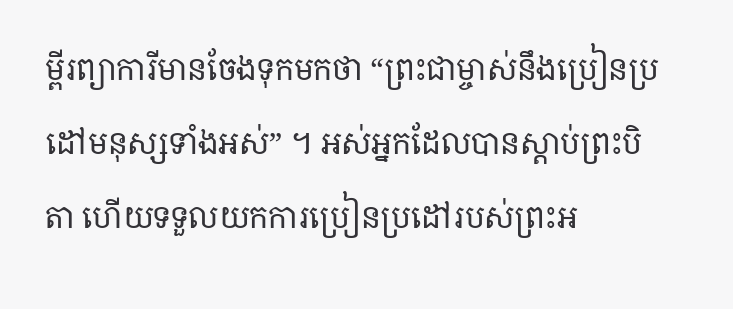ម្ពីរព្យាការីមានចែងទុកមកថា “ព្រះជាម្ចាស់នឹងប្រៀនប្រដៅមនុស្សទាំងអស់” ។ អស់អ្នកដែលបានស្ដាប់ព្រះបិតា ហើយទទួលយកការប្រៀនប្រដៅរបស់ព្រះអ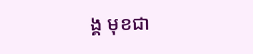ង្គ មុខជា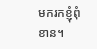មករកខ្ញុំពុំខាន។